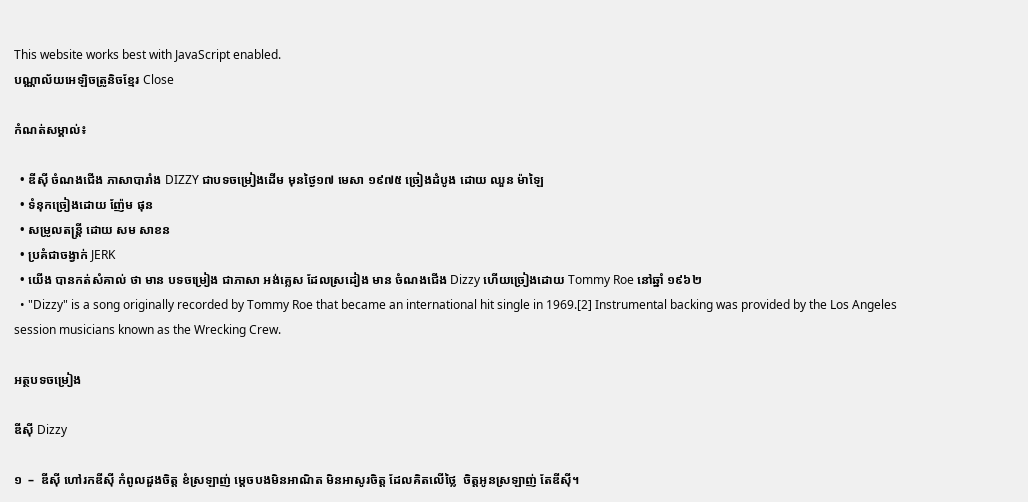This website works best with JavaScript enabled.
បណ្ណាល័យអេឡិចត្រូនិចខ្មែរ Close

កំណត់សម្គាល់៖

  • ឌីស៊ី ចំណងជើង ភាសាបារាំង DIZZY ជាបទចម្រៀងដើម មុនថ្ងៃ១៧ មេសា ១៩៧៥ ច្រៀងដំបូង ដោយ ឈួន ម៉ាឡៃ
  • ទំនុកច្រៀងដោយ ញ៉ែម ផុន
  • សម្រូលតន្រ្តី ដោយ សម សាខន
  • ប្រគំជាចង្វាក់ JERK
  • យើង បានកត់សំគាល់ ថា មាន បទចម្រៀង ជាភាសា អង់គ្លេស ដែលស្រដៀង មាន ចំណងជើង Dizzy ហើយច្រៀងដោយ Tommy Roe នៅឆ្នាំ ១៩៦២
  • "Dizzy" is a song originally recorded by Tommy Roe that became an international hit single in 1969.[2] Instrumental backing was provided by the Los Angeles session musicians known as the Wrecking Crew.

អត្ថបទចម្រៀង

ឌីស៊ី Dizzy

១  –  ឌីស៊ី ហៅរកឌីស៊ី កំពូលដួងចិត្ត ខំស្រឡាញ់ ម្តេចបងមិនអាណិត មិនអាសូរចិត្ត ដែលគិតលើថ្លៃ  ចិត្តអូនស្រឡាញ់ តែឌីស៊ី។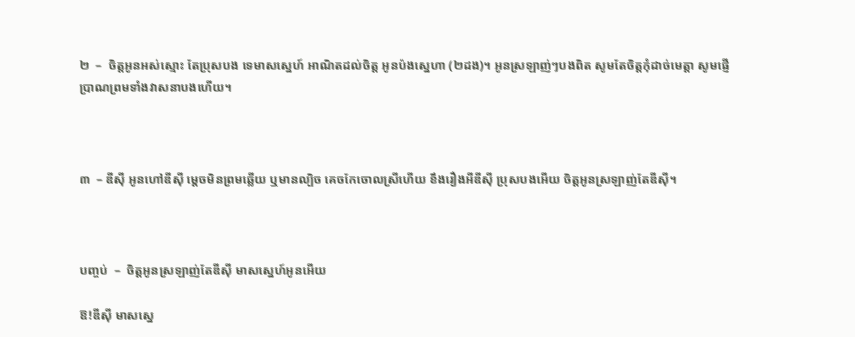២  –  ចិត្តអូនអស់ស្មោះ តែប្រុសបង ទេមាសស្នេហ៍ អាណិតដល់ចិត្ត អូនប៉ងស្នេហា (២ដង)។ អូនស្រឡាញ់ៗបងពិត សូមតែចិត្តកុំដាច់មេត្តា សូមផ្ញើប្រាណព្រមទាំងវាសនាបងហើយ។



៣  – ឌីស៊ី អូនហៅឌីស៊ី ម្តេចមិនព្រមឆ្លើយ ឬមានល្បិច គេចកែចោលស្រីហើយ ខឹងរឿងអីឌីស៊ី ប្រុសបងអើយ ចិត្តអូនស្រឡាញ់តែឌីស៊ី។



បញ្ចប់  –  ចិត្តអូនស្រឡាញ់តែឌីស៊ី មាសស្នេហ៍អូនអើយ

ឱ!ឌីស៊ី មាសស្នេ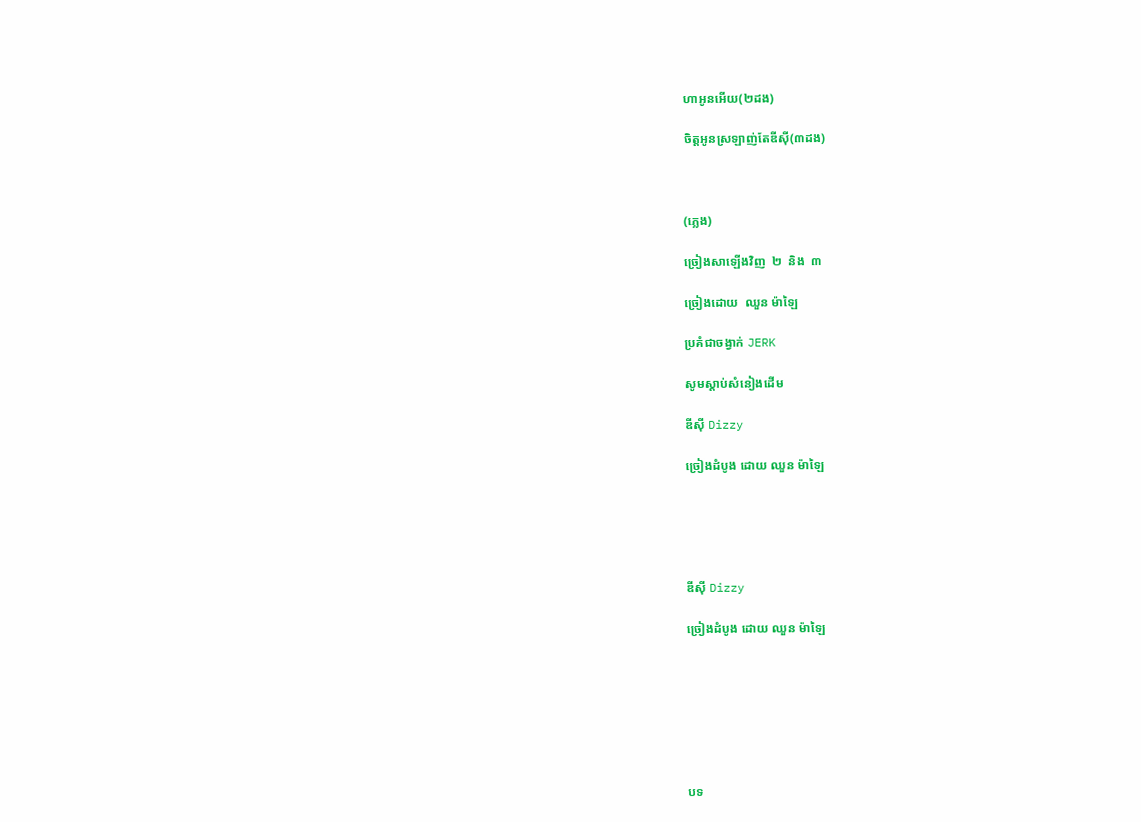ហាអូនអើយ(២ដង)

ចិត្តអូនស្រឡាញ់តែឌីស៊ី(៣ដង)



(ភ្លេង)

ច្រៀងសាឡើងវិញ  ២  និង  ៣

ច្រៀងដោយ  ឈួន ម៉ាឡៃ

ប្រគំជាចង្វាក់ JERK

សូមស្ដាប់សំនៀងដើម

ឌីស៊ី Dizzy

ច្រៀងដំបូង ដោយ ឈួន ម៉ាឡៃ





ឌីស៊ី Dizzy

ច្រៀងដំបូង ដោយ ឈួន ម៉ាឡៃ







បទ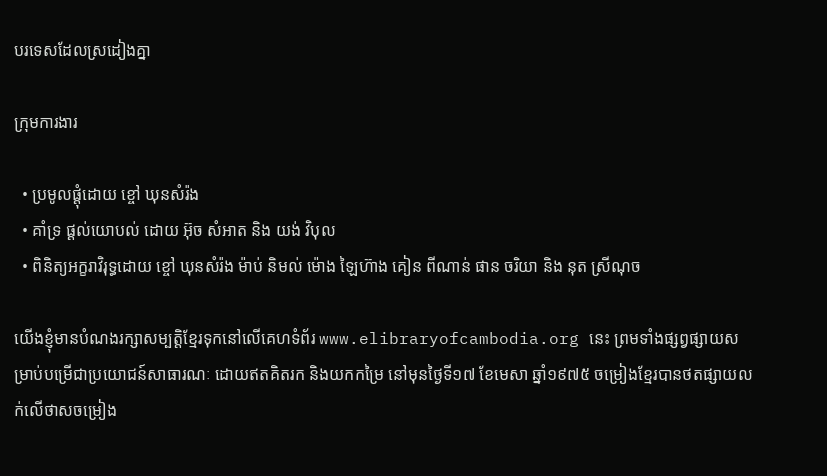បរទេសដែលស្រដៀងគ្នា

ក្រុមការងារ

  • ប្រមូលផ្ដុំដោយ ខ្ចៅ ឃុនសំរ៉ង
  • គាំទ្រ ផ្ដល់យោបល់ ដោយ អ៊ុច សំអាត និង យង់ វិបុល
  • ពិនិត្យអក្ខរាវិរុទ្ធដោយ ខ្ចៅ ឃុនសំរ៉ង ម៉ាប់ និមល់ ម៉ោង ឡៃហ៊ាង គៀន ពីណាន់ ផាន ចរិយា និង នុត ស្រីណុច

យើងខ្ញុំមានបំណងរក្សាសម្បត្តិខ្មែរទុកនៅលើគេហទំព័រ www.elibraryofcambodia.org នេះ ព្រមទាំងផ្សព្វផ្សាយសម្រាប់បម្រើជាប្រយោជន៍សាធារណៈ ដោយឥតគិតរក និងយកកម្រៃ នៅមុនថ្ងៃទី១៧ ខែមេសា ឆ្នាំ១៩៧៥ ចម្រៀងខ្មែរបានថតផ្សាយលក់លើថាសចម្រៀង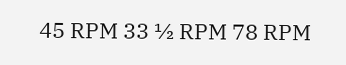45 RPM 33 ½ RPM 78 RPM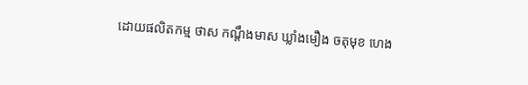ដោយផលិតកម្ម ថាស កណ្ដឹងមាស ឃ្លាំងមឿង ចតុមុខ ហេង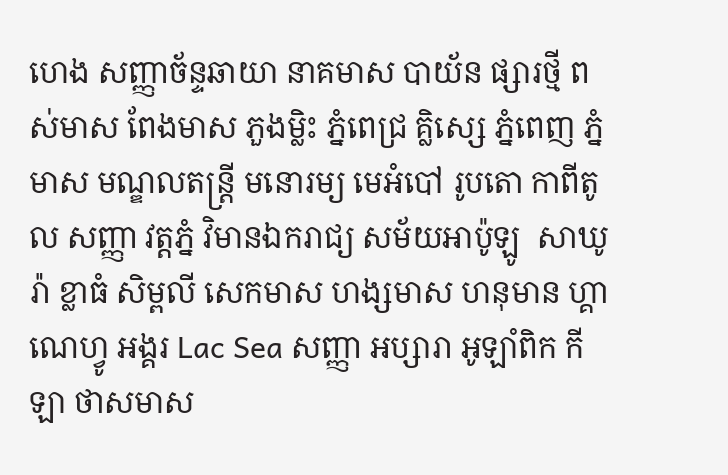ហេង សញ្ញាច័ន្ទឆាយា នាគមាស បាយ័ន ផ្សារថ្មី ពស់មាស ពែងមាស ភួងម្លិះ ភ្នំពេជ្រ គ្លិស្សេ ភ្នំពេញ ភ្នំមាស មណ្ឌលតន្រ្តី មនោរម្យ មេអំបៅ រូបតោ កាពីតូល សញ្ញា វត្តភ្នំ វិមានឯករាជ្យ សម័យអាប៉ូឡូ  សាឃូរ៉ា ខ្លាធំ សិម្ពលី សេកមាស ហង្សមាស ហនុមាន ហ្គាណេហ្វូ អង្គរ Lac Sea សញ្ញា អប្សារា អូឡាំពិក កីឡា ថាសមាស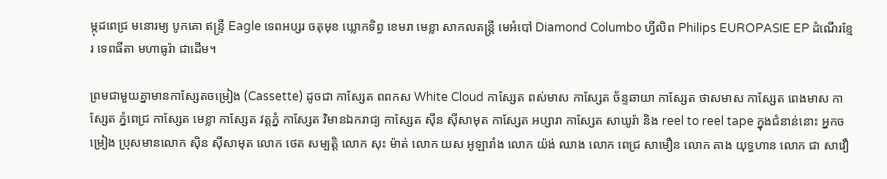ម្កុដពេជ្រ មនោរម្យ បូកគោ ឥន្ទ្រី Eagle ទេពអប្សរ ចតុមុខ ឃ្លោកទិព្វ ខេមរា មេខ្លា សាកលតន្ត្រី មេអំបៅ Diamond Columbo ហ្វីលិព Philips EUROPASIE EP ដំណើរខ្មែរ ទេពធីតា មហាធូរ៉ា ជាដើម។

ព្រមជាមួយគ្នាមានកាសែ្សតចម្រៀង (Cassette) ដូចជា កាស្សែត ពពកស White Cloud កាស្សែត ពស់មាស កាស្សែត ច័ន្ទឆាយា កាស្សែត ថាសមាស កាស្សែត ពេងមាស កាស្សែត ភ្នំពេជ្រ កាស្សែត មេខ្លា កាស្សែត វត្តភ្នំ កាស្សែត វិមានឯករាជ្យ កាស្សែត ស៊ីន ស៊ីសាមុត កាស្សែត អប្សារា កាស្សែត សាឃូរ៉ា និង reel to reel tape ក្នុងជំនាន់នោះ អ្នកចម្រៀង ប្រុសមានលោក ស៊ិន ស៊ីសាមុត លោក ថេត សម្បត្តិ លោក សុះ ម៉ាត់ លោក យស អូឡារាំង លោក យ៉ង់ ឈាង លោក ពេជ្រ សាមឿន លោក គាង យុទ្ធហាន លោក ជា សាវឿ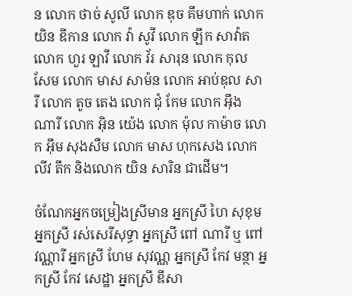ន លោក ថាច់ សូលី លោក ឌុច គឹមហាក់ លោក យិន ឌីកាន លោក វ៉ា សូវី លោក ឡឹក សាវ៉ាត លោក ហួរ ឡាវី លោក វ័រ សារុន លោក កុល សែម លោក មាស សាម៉ន លោក អាប់ឌុល សារី លោក តូច តេង លោក ជុំ កែម លោក អ៊ឹង ណារី លោក អ៊ិន យ៉េង លោក ម៉ុល កាម៉ាច លោក អ៊ឹម សុងសឺម លោក មាស ហុកសេង លោក លីវ តឹក និងលោក យិន សារិន ជាដើម។

ចំណែកអ្នកចម្រៀងស្រីមាន អ្នកស្រី ហៃ សុខុម អ្នកស្រី រស់សេរីសុទ្ធា អ្នកស្រី ពៅ ណារី ឬ ពៅ វណ្ណារី អ្នកស្រី ហែម សុវណ្ណ អ្នកស្រី កែវ មន្ថា អ្នកស្រី កែវ សេដ្ឋា អ្នកស្រី ឌីសា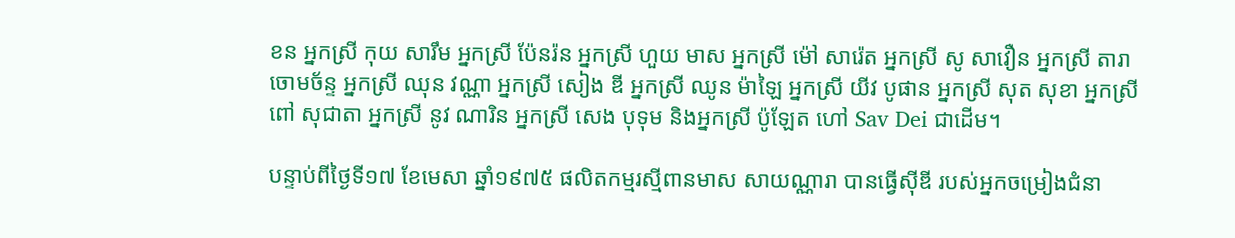ខន អ្នកស្រី កុយ សារឹម អ្នកស្រី ប៉ែនរ៉ន អ្នកស្រី ហួយ មាស អ្នកស្រី ម៉ៅ សារ៉េត អ្នកស្រី សូ សាវឿន អ្នកស្រី តារា ចោមច័ន្ទ អ្នកស្រី ឈុន វណ្ណា អ្នកស្រី សៀង ឌី អ្នកស្រី ឈូន ម៉ាឡៃ អ្នកស្រី យីវ បូផាន អ្នកស្រី សុត សុខា អ្នកស្រី ពៅ សុជាតា អ្នកស្រី នូវ ណារិន អ្នកស្រី សេង បុទុម និងអ្នកស្រី ប៉ូឡែត ហៅ Sav Dei ជាដើម។

បន្ទាប់ពីថ្ងៃទី១៧ ខែមេសា ឆ្នាំ១៩៧៥ ផលិតកម្មរស្មីពានមាស សាយណ្ណារា បានធ្វើស៊ីឌី របស់អ្នកចម្រៀងជំនា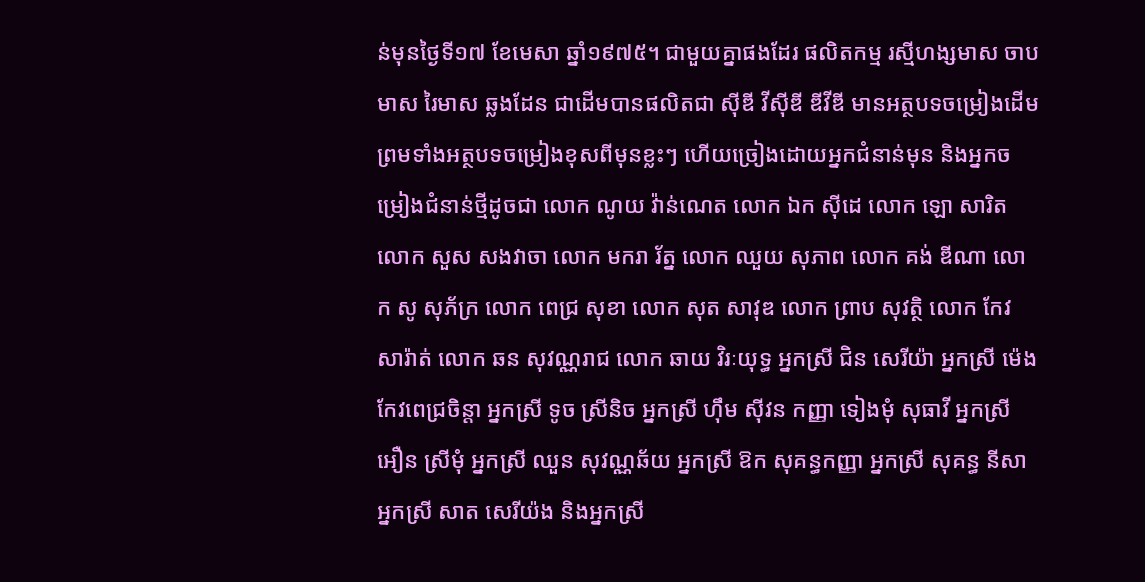ន់មុនថ្ងៃទី១៧ ខែមេសា ឆ្នាំ១៩៧៥។ ជាមួយគ្នាផងដែរ ផលិតកម្ម រស្មីហង្សមាស ចាបមាស រៃមាស ឆ្លងដែន ជាដើមបានផលិតជា ស៊ីឌី វីស៊ីឌី ឌីវីឌី មានអត្ថបទចម្រៀងដើម ព្រមទាំងអត្ថបទចម្រៀងខុសពីមុនខ្លះៗ ហើយច្រៀងដោយអ្នកជំនាន់មុន និងអ្នកចម្រៀងជំនាន់ថ្មីដូចជា លោក ណូយ វ៉ាន់ណេត លោក ឯក ស៊ីដេ លោក ឡោ សារិត លោក សួស សងវាចា លោក មករា រ័ត្ន លោក ឈួយ សុភាព លោក គង់ ឌីណា លោក សូ សុភ័ក្រ លោក ពេជ្រ សុខា លោក សុត សាវុឌ លោក ព្រាប សុវត្ថិ លោក កែវ សារ៉ាត់ លោក ឆន សុវណ្ណរាជ លោក ឆាយ វិរៈយុទ្ធ អ្នកស្រី ជិន សេរីយ៉ា អ្នកស្រី ម៉េង កែវពេជ្រចិន្តា អ្នកស្រី ទូច ស្រីនិច អ្នកស្រី ហ៊ឹម ស៊ីវន កញ្ញា ទៀងមុំ សុធាវី អ្នកស្រី អឿន ស្រីមុំ អ្នកស្រី ឈួន សុវណ្ណឆ័យ អ្នកស្រី ឱក សុគន្ធកញ្ញា អ្នកស្រី សុគន្ធ នីសា អ្នកស្រី សាត សេរីយ៉ង និងអ្នកស្រី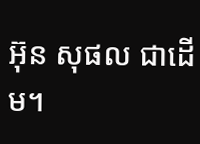អ៊ុន សុផល ជាដើម។